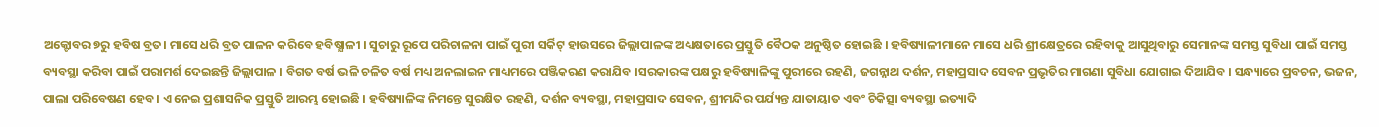ଅକ୍ଟୋବର ୭ରୁ ହବିଷ ବ୍ରତ। ମାସେ ଧରି ବ୍ରତ ପାଳନ କରିବେ ହବିଷ୍ଯାଳୀ । ସୁଚାରୁ ରୂପେ ପରିଚାଳନା ପାଇଁ ପୁରୀ ସର୍କିଟ୍ ହାଉସରେ ଜିଲ୍ଲାପାଳଙ୍କ ଅଧ୍ୟକ୍ଷତାରେ ପ୍ରସ୍ତୁତି ବୈଠକ ଅନୁଷ୍ଠିତ ହୋଇଛି । ହବିଷ୍ୟାଳୀମାନେ ମାସେ ଧରି ଶ୍ରୀକ୍ଷେତ୍ରରେ ରହିବାକୁ ଆସୁଥିବାରୁ ସେମାନଙ୍କ ସମସ୍ତ ସୁବିଧା ପାଇଁ ସମସ୍ତ ବ୍ୟବସ୍ଥା କରିବା ପାଇଁ ପରାମର୍ଶ ଦେଇଛନ୍ତି ଜିଲ୍ଲାପାଳ । ବିଗତ ବର୍ଷ ଭଳି ଚଳିତ ବର୍ଷ ମଧ୍ୟ ଅନଲାଇନ ମାଧ୍ୟମରେ ପଞ୍ଜିକରଣ କରାଯିବ ।ସରକାରଙ୍କ ପକ୍ଷରୁ ହବିଷ୍ୟାଳିଙ୍କୁ ପୁରୀରେ ରହଣି, ଜଗନ୍ନାଥ ଦର୍ଶନ, ମହାପ୍ରସାଦ ସେବନ ପ୍ରଭୃତିର ମାଗଣା ସୁବିଧା ଯୋଗାଇ ଦିଆଯିବ । ସନ୍ଧ୍ୟାରେ ପ୍ରବଚନ, ଭଜନ, ପାଲା ପରିବେଷଣ ହେବ । ଏ ନେଇ ପ୍ରଶାସନିକ ପ୍ରସ୍ତୁତି ଆରମ୍ଭ ହୋଇଛି । ହବିଷ୍ୟାଳିଙ୍କ ନିମନ୍ତେ ସୁରକ୍ଷିତ ରହଣି, ଦର୍ଶନ ବ୍ୟବସ୍ଥା, ମହାପ୍ରସାଦ ସେବନ, ଶ୍ରୀମନ୍ଦିର ପର୍ଯ୍ୟନ୍ତ ଯାତାୟାତ ଏବଂ ଚିକିତ୍ସା ବ୍ୟବସ୍ଥା ଇତ୍ୟାଦି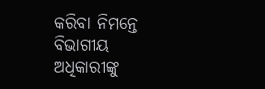କରିବା ନିମନ୍ତେ ବିଭାଗୀୟ ଅଧିକାରୀଙ୍କୁ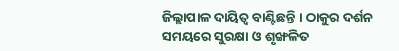ଜିଲ୍ଲାପାଳ ଦାୟିତ୍ୱ ବାଣ୍ଟିଛନ୍ତି । ଠାକୁର ଦର୍ଶନ ସମୟରେ ସୁରକ୍ଷା ଓ ଶୃଙ୍ଖଳିତ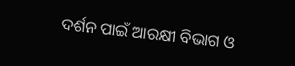ଦର୍ଶନ ପାଇଁ ଆରକ୍ଷୀ ବିଭାଗ ଓ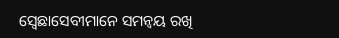ସ୍ଵେଛାସେବୀମାନେ ସମନ୍ୱୟ ରଖି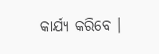କାର୍ଯ୍ୟ କରିବେ ।